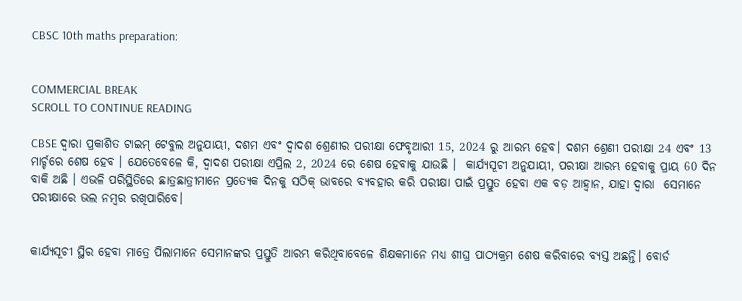CBSC 10th maths preparation:


COMMERCIAL BREAK
SCROLL TO CONTINUE READING

CBSE ଦ୍ୱାରା ପ୍ରକାଶିତ ଟାଇମ୍ ଟେବୁଲ ଅନୁଯାୟୀ, ଦଶମ ଏବଂ ଦ୍ୱାଦଶ ଶ୍ରେଣୀର ପରୀକ୍ଷା ଫେବୃଆରୀ 15, 2024 ରୁ ଆରମ୍ଭ ହେବ। ଦଶମ ଶ୍ରେଣୀ ପରୀକ୍ଷା 24 ଏବଂ 13 ମାର୍ଚ୍ଚରେ ଶେଷ ହେବ । ଯେତେବେଳେ କି, ଦ୍ୱାଦଶ ପରୀକ୍ଷା ଏପ୍ରିଲ 2, 2024 ରେ ଶେଷ ହେବାକୁ ଯାଉଛି ।  କାର୍ଯ୍ୟସୂଚୀ ଅନୁଯାୟୀ, ପରୀକ୍ଷା ଆରମ୍ଭ ହେବାକୁ ପ୍ରାୟ 60 ଦିନ ବାକି ଅଛି । ଏଭଳି ପରିସ୍ଥିତିରେ ଛାତ୍ରଛାତ୍ରୀମାନେ ପ୍ରତ୍ୟେକ ଦିନକୁ ସଠିକ୍ ଭାବରେ ବ୍ୟବହାର କରି ପରୀକ୍ଷା ପାଇଁ ପ୍ରସ୍ତୁତ ହେବା ଏକ ବଡ଼ ଆହ୍ୱାନ, ଯାହା ଦ୍ୱାରା  ସେମାନେ ପରୀକ୍ଷାରେ ଭଲ ନମ୍ବର ରଖିପାରିବେ।


କାର୍ଯ୍ୟସୂଚୀ ସ୍ଥିର ହେବା ମାତ୍ରେ ପିଲାମାନେ ସେମାନଙ୍କର ପ୍ରସ୍ତୁତି ଆରମ୍ଭ କରିଥିବାବେଳେ ଶିକ୍ଷକମାନେ ମଧ୍ୟ ଶୀଘ୍ର ପାଠ୍ୟକ୍ରମ ଶେଷ କରିବାରେ ବ୍ୟସ୍ତ ଅଛନ୍ତି। ବୋର୍ଡ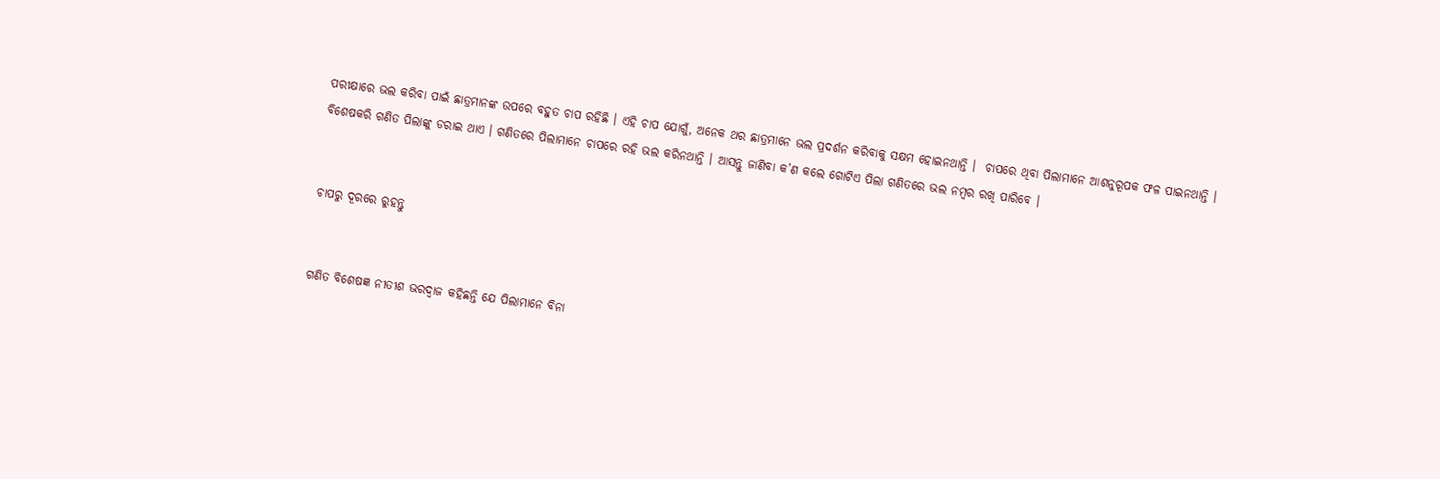ପରୀକ୍ଷାରେ ଭଲ କରିବା ପାଇଁ ଛାତ୍ରମାନଙ୍କ ଉପରେ ବହୁତ ଚାପ ରହିଛି । ଏହି ଚାପ ଯୋଗୁଁ, ଅନେକ ଥର ଛାତ୍ରମାନେ ଭଲ ପ୍ରଦର୍ଶନ କରିବାକୁ ସକ୍ଷମ ହୋଇନଥାନ୍ତି ।  ଚାପରେ ଥିବା ପିଲାମାନେ ଆଶନୁରୂପକ ଫଳ ପାଇନଥାନ୍ତି । ବିଶେଷକରି ଗଣିତ ପିଲାଙ୍କୁ ଡରାଇ ଥାଏ । ଗଣିତରେ ପିଲାମାନେ ଚାପରେ ରହି ଭଲ କରିନଥାନ୍ତି । ଆସନ୍ତୁ ଜାଣିବା କ’ଣ କଲେ ଗୋଟିଏ ପିଲା ଗଣିତରେ ଭଲ ନମ୍ବର ରଖି ପାରିବେ ।


ଚାପରୁ ଦୂରରେ ରୁହନ୍ତୁ


ଗଣିତ ବିଶେଷଜ୍ଞ ନୀତୀଶ ଭରଦ୍ୱାଜ କହିଛନ୍ତି ଯେ ପିଲାମାନେ ବିନା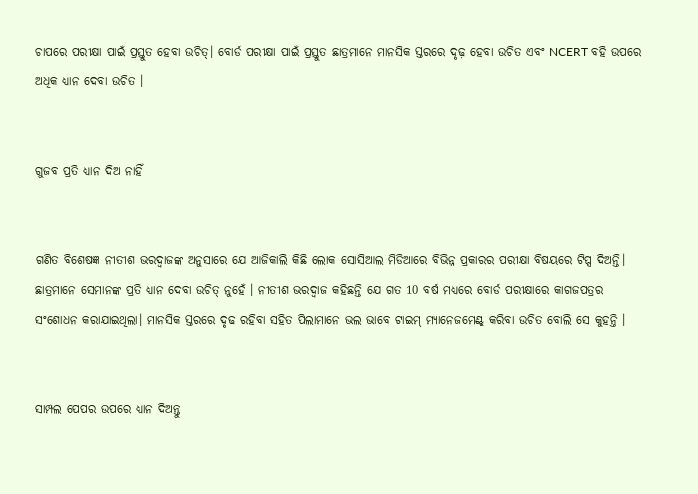ଚାପରେ ପରୀକ୍ଷା ପାଇଁ ପ୍ରସ୍ତୁତ ହେବା ଉଚିତ୍। ବୋର୍ଡ ପରୀକ୍ଷା ପାଇଁ ପ୍ରସ୍ତୁତ ଛାତ୍ରମାନେ ମାନସିକ ସ୍ତରରେ ଦୃଢ଼ ହେବା ଉଚିତ ଏବଂ NCERT ବହି ଉପରେ ଅଧିକ ଧ୍ୟାନ ଦେବା ଉଚିତ ।


ଗୁଜବ ପ୍ରତି ଧ୍ୟାନ ଦିଅ ନାହିଁ


ଗଣିତ ବିଶେଷଜ୍ଞ ନୀତୀଶ ଭରଦ୍ୱାଜଙ୍କ ଅନୁସାରେ ଯେ ଆଜିକାଲି କିଛି ଲୋକ ସୋସିଆଲ ମିଡିଆରେ ବିଭିନ୍ନ ପ୍ରକାରର ପରୀକ୍ଷା ବିଷୟରେ ଟିପ୍ସ ଦିଅନ୍ତି। ଛାତ୍ରମାନେ ସେମାନଙ୍କ ପ୍ରତି ଧ୍ୟାନ ଦେବା ଉଚିତ୍ ନୁହେଁ । ନୀତୀଶ ଭରଦ୍ୱାଜ କହିଛନ୍ତି ଯେ ଗତ 10 ବର୍ଷ ମଧ୍ୟରେ ବୋର୍ଡ ପରୀକ୍ଷାରେ କାଗଜପତ୍ରର ସଂଶୋଧନ କରାଯାଇଥିଲା। ମାନସିକ ସ୍ତରରେ ଦୃଢ ରହିବା ସହିତ ପିଲାମାନେ ଭଲ ଭାବେ ଟାଇମ୍ ମ୍ୟାନେଜମେଣ୍ଟ୍ କରିବା ଉଚିତ ବୋଲି ସେ କୁହନ୍ତି ।


ସାମ୍ପଲ ପେପର ଉପରେ ଧ୍ୟାନ ଦିଅନ୍ତୁ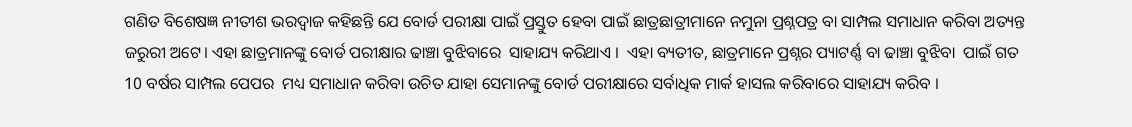ଗଣିତ ବିଶେଷଜ୍ଞ ନୀତୀଶ ଭରଦ୍ୱାଜ କହିଛନ୍ତି ଯେ ବୋର୍ଡ ପରୀକ୍ଷା ପାଇଁ ପ୍ରସ୍ତୁତ ହେବା ପାଇଁ ଛାତ୍ରଛାତ୍ରୀମାନେ ନମୁନା ପ୍ରଶ୍ନପତ୍ର ବା ସାମ୍ପଲ ସମାଧାନ କରିବା ଅତ୍ୟନ୍ତ ଜରୁରୀ ଅଟେ। ଏହା ଛାତ୍ରମାନଙ୍କୁ ବୋର୍ଡ ପରୀକ୍ଷାର ଢାଞ୍ଚା ବୁଝିବାରେ  ସାହାଯ୍ୟ କରିଥାଏ ।  ଏହା ବ୍ୟତୀତ, ଛାତ୍ରମାନେ ପ୍ରଶ୍ନର ପ୍ୟାଟର୍ଣ୍ଣ ବା ଢାଞ୍ଚା ବୁଝିବା  ପାଇଁ ଗତ 10 ବର୍ଷର ସାମ୍ପଲ ପେପର  ମଧ୍ୟ ସମାଧାନ କରିବା ଉଚିତ ଯାହା ସେମାନଙ୍କୁ ବୋର୍ଡ ପରୀକ୍ଷାରେ ସର୍ବାଧିକ ମାର୍କ ହାସଲ କରିବାରେ ସାହାଯ୍ୟ କରିବ ।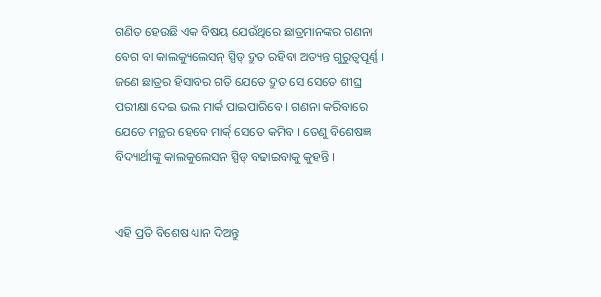ଗଣିତ ହେଉଛି ଏକ ବିଷୟ ଯେଉଁଥିରେ ଛାତ୍ରମାନଙ୍କର ଗଣନା ବେଗ ବା କାଲକ୍ୟୁଲେସନ୍ ସ୍ପିଡ୍ ଦ୍ରୁତ ରହିବା ଅତ୍ୟନ୍ତ ଗୁରୁତ୍ୱପୂର୍ଣ୍ଣ ।  ଜଣେ ଛାତ୍ରର ହିସାବର ଗତି ଯେତେ ଦ୍ରୁତ ସେ ସେତେ ଶୀଘ୍ର ପରୀକ୍ଷା ଦେଇ ଭଲ ମାର୍କ ପାଇପାରିବେ । ଗଣନା କରିବାରେ ଯେତେ ମନ୍ଥର ହେବେ ମାର୍କ୍ ସେତେ କମିବ । ତେଣୁ ବିଶେଷଜ୍ଞ ବିଦ୍ୟାର୍ଥୀଙ୍କୁ କାଲକୁଲେସନ ସ୍ପିଡ୍ ବଢାଇବାକୁ କୁହନ୍ତି ।


ଏହି ପ୍ରତି ବିଶେଷ ଧ୍ୟାନ ଦିଅନ୍ତୁ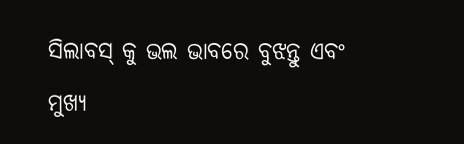ସିଲାବସ୍ କୁ ଭଲ ଭାବରେ ବୁଝନ୍ତୁ ଏବଂ ମୁଖ୍ୟ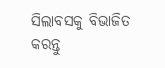ସିଲାବସକୁ ବିଭାଜିତ କରନ୍ତୁ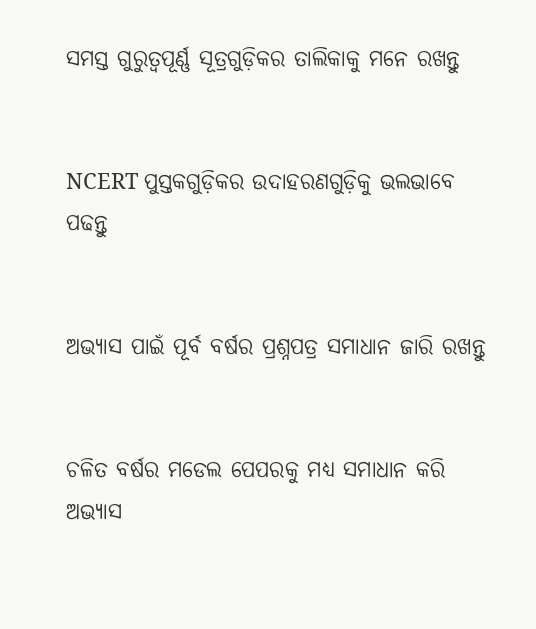ସମସ୍ତ ଗୁରୁତ୍ୱପୂର୍ଣ୍ଣ ସୂତ୍ରଗୁଡ଼ିକର ତାଲିକାକୁ ମନେ ରଖନ୍ତୁ


NCERT ପୁସ୍ତକଗୁଡ଼ିକର ଉଦାହରଣଗୁଡ଼ିକୁ ଭଲଭାବେ ପଢନ୍ତୁ


ଅଭ୍ୟାସ ପାଇଁ ପୂର୍ବ ବର୍ଷର ପ୍ରଶ୍ନପତ୍ର ସମାଧାନ ଜାରି ରଖନ୍ତୁ


ଚଳିତ ବର୍ଷର ମଡେଲ ପେପରକୁ ମଧ୍ୟ ସମାଧାନ କରି ଅଭ୍ୟାସ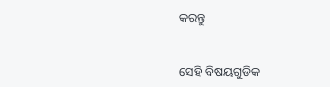କରନ୍ତୁ


ସେହି ବିଷୟଗୁଡିକ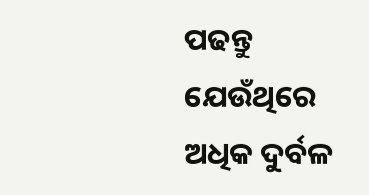ପଢନ୍ତୁ ଯେଉଁଥିରେ ଅଧିକ ଦୁର୍ବଳ